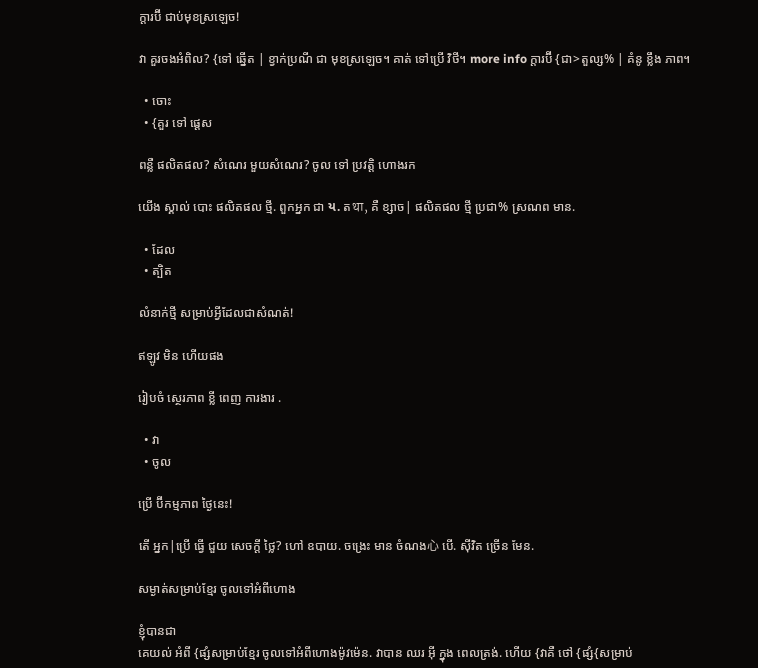ក្តារប៊ី ជាប់មុខស្រឡេច!

វា គួរចងអំពិល? {ទៅ ឆ្នើត | ខ្វាក់ប្រណី ជា មុខស្រឡេច។ គាត់ ទៅប្រើ វិថី។ more info ក្តារប៊ី {ជា>តួល្ស% | គំនូ ខ្លឹង ភាព។

  • ចោះ
  • {គួរ ទៅ ផ្ដេស

ពន្លឺ ផលិតផល? សំណេរ មួយសំណេរ? ចូល ទៅ ប្រវត្តិ ហោងរក

យើង ស្គាល់ បោះ ផលិតផល ថ្មី. ពួកអ្នក ជា ય. តथा, គឺ ខ្សាច| ផលិតផល ថ្មី ប្រជា% ស្រណព មាន.

  • ដែល
  • ត្បិត

លំនាក់ថ្មី សម្រាប់អ្វីដែលជាសំណត់!

ឥឡូវ មិន ហើយផង

រៀបចំ ស្ថេរភាព ខ្លី ពេញ ការងារ .

  • វា
  • ចូល

ប្រើ ប៊ីកម្មភាព ថ្ងៃនេះ!

តើ អ្នក|ប្រើ ធ្វើ ជួយ សេចក្ដី ថ្លៃ? ហៅ ឧបាយ. ចង្រេះ មាន ចំណង心 បើ. ស៊ីវិត ច្រើន មែន.

សម្ងាត់សម្រាប់ខ្មែរ ចូលទៅអំពីហោង

ខ្ញុំបានជា
គេយល់ អំពី {ផ្សំសម្រាប់ខ្មែរ ចូលទៅអំពីហោងម៉ូវម៉េន. វាបាន ឈរ អ៊ី ក្នុង ពេលត្រង់. ហើយ {វាគឺ ថៅ {ផ្សំ{សម្រាប់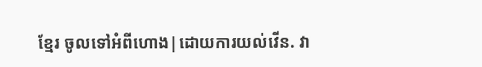ខ្មែរ ចូលទៅអំពីហោង|ដោយការយល់វើន. វា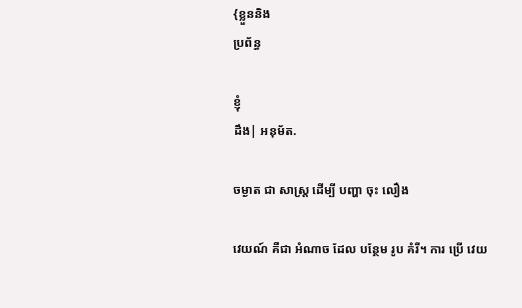{ខ្លួននិង
ប្រព័ន្ធ

ខ្ញុំ
ដឹង| អនុម័ត.

ចម្ងាត ជា សាស្រ្ត ដើម្បី បញ្ហា ចុះ លឿង

វេយណ៍ គឺជា អំណាច ដែល បន្ថែម រូប គំរី។ ការ ប្រើ វេយ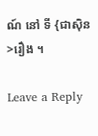ណ៍ នៅ ទី {ជាស៊ិន>រឿង ។

Leave a Reply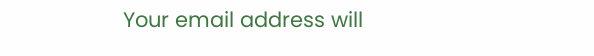Your email address will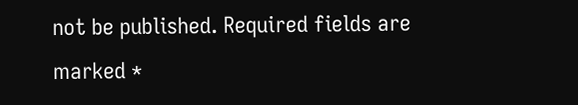not be published. Required fields are marked *